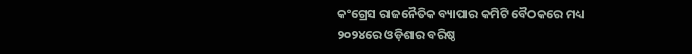କଂଗ୍ରେସ ରାଜନୈତିକ ବ୍ୟାପାର କମିଟି ବୈଠକରେ ମଧ୍ୟ ୨୦୨୪ରେ ଓଡ଼ିଶାର ବରିଷ୍ଠ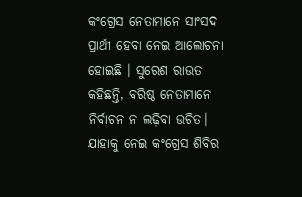କଂଗ୍ରେସ ନେତାମାନେ ସାଂସଦ ପ୍ରାର୍ଥୀ ହେବା ନେଇ ଆଲୋଚନା ହୋଇଛି । ସୁରେଶ ରାଉତ କହିଛନ୍ତି, ବରିଷ୍ଠ ନେତାମାନେ ନିର୍ବାଚନ ନ ଲଢ଼ିବା ଉଚିତ। ଯାହାକୁ ନେଇ କଂଗ୍ରେସ ଶିବିର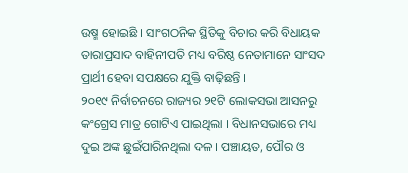ଉଷ୍ମ ହୋଇଛି । ସାଂଗଠନିକ ସ୍ଥିତିକୁ ବିଚାର କରି ବିଧାୟକ ତାରାପ୍ରସାଦ ବାହିନୀପତି ମଧ୍ୟ ବରିଷ୍ଠ ନେତାମାନେ ସାଂସଦ ପ୍ରାର୍ଥୀ ହେବା ସପକ୍ଷରେ ଯୁକ୍ତି ବାଢ଼ିଛନ୍ତି ।
୨୦୧୯ ନିର୍ବାଚନରେ ରାଜ୍ୟର ୨୧ଟି ଲୋକସଭା ଆସନରୁ କଂଗ୍ରେସ ମାତ୍ର ଗୋଟିଏ ପାଇଥିଲା । ବିଧାନସଭାରେ ମଧ୍ୟ ଦୁଇ ଅଙ୍କ ଛୁଇଁପାରିନଥିଲା ଦଳ । ପଞ୍ଚାୟତ, ପୌର ଓ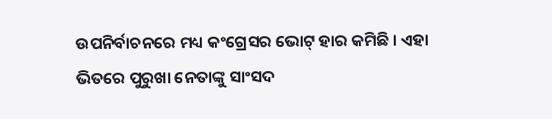ଉପନିର୍ବାଚନରେ ମଧ୍ୟ କଂଗ୍ରେସର ଭୋଟ୍ ହାର କମିଛି । ଏହା ଭିତରେ ପୁରୁଖା ନେତାଙ୍କୁ ସାଂସଦ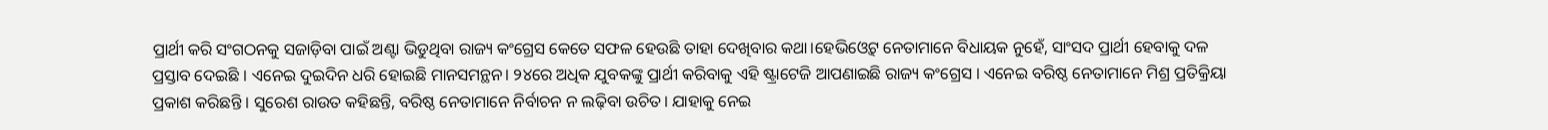ପ୍ରାର୍ଥୀ କରି ସଂଗଠନକୁ ସଜାଡ଼ିବା ପାଇଁ ଅଣ୍ଟା ଭିଡୁଥିବା ରାଜ୍ୟ କଂଗ୍ରେସ କେତେ ସଫଳ ହେଉଛି ତାହା ଦେଖିବାର କଥା।ହେଭିଓ୍ବେଟ୍ ନେତାମାନେ ବିଧାୟକ ନୁହେଁ, ସାଂସଦ ପ୍ରାର୍ଥୀ ହେବାକୁ ଦଳ ପ୍ରସ୍ତାବ ଦେଇଛି । ଏନେଇ ଦୁଇଦିନ ଧରି ହୋଇଛି ମାନସମନ୍ଥନ। ୨୪ରେ ଅଧିକ ଯୁବକଙ୍କୁ ପ୍ରାର୍ଥୀ କରିବାକୁ ଏହି ଷ୍ଟ୍ରାଟେଜି ଆପଣାଇଛି ରାଜ୍ୟ କଂଗ୍ରେସ । ଏନେଇ ବରିଷ୍ଠ ନେତାମାନେ ମିଶ୍ର ପ୍ରତିକ୍ରିୟା ପ୍ରକାଶ କରିଛନ୍ତି । ସୁରେଶ ରାଉତ କହିଛନ୍ତି, ବରିଷ୍ଠ ନେତାମାନେ ନିର୍ବାଚନ ନ ଲଢ଼ିବା ଉଚିତ। ଯାହାକୁ ନେଇ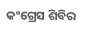କଂଗ୍ରେସ ଶିବିର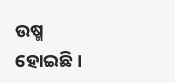ଉଷ୍ମ ହୋଇଛି ।